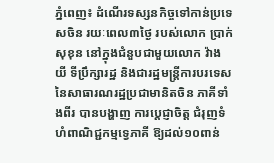ភ្នំពេញ៖ ដំណើរទស្សនកិច្ចទៅកាន់ប្រទេសចិន រយៈពេល៣ថ្ងៃ របស់លោក ប្រាក់ សុខុន នៅក្នុងជំនួបជាមួយលោក វ៉ាង យី ទីប្រឹក្សារដ្ឋ និងជារដ្ឋមន្រ្តីការបរទេស នៃសាធារណរដ្ឋប្រជាមានិតចិន ភាគីទាំងពីរ បានបង្ហាញ ការប្ដេជ្ញាចិត្ត ជំរុញទំហំពាណិជ្ជកម្មទ្វេភាគី ឱ្យដល់១០ពាន់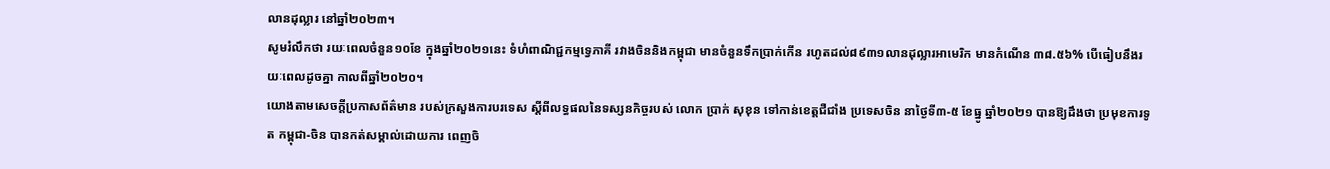លានដុល្លារ នៅឆ្នាំ២០២៣។
សូមរំលឹកថា រយៈពេលចំនួន១០ខែ ក្នុងឆ្នាំ២០២១នេះ ទំហំពាណិជ្ជកម្មទ្វេភាគី រវាងចិននិងកម្ពុជា មានចំនួនទឹកប្រាក់កើន រហូតដល់៨៩៣១លានដុល្លារអាមេរិក មានកំណើន ៣៨.៥៦% បើធៀបនឹងរយៈពេលដូចគ្នា កាលពីឆ្នាំ២០២០។
យោងតាមសេចក្ដីប្រកាសព័ត៌មាន របស់ក្រសួងការបរទេស ស្ដីពីលទ្ធផលនៃទស្សនកិច្ចរបស់ លោក ប្រាក់ សុខុន ទៅកាន់ខេត្តជឺជាំង ប្រទេសចិន នាថ្ងៃទី៣-៥ ខែធ្នូ ឆ្នាំ២០២១ បានឱ្យដឹងថា ប្រមុខការទូត កម្ពុជា-ចិន បានកត់សម្គាល់ដោយការ ពេញចិ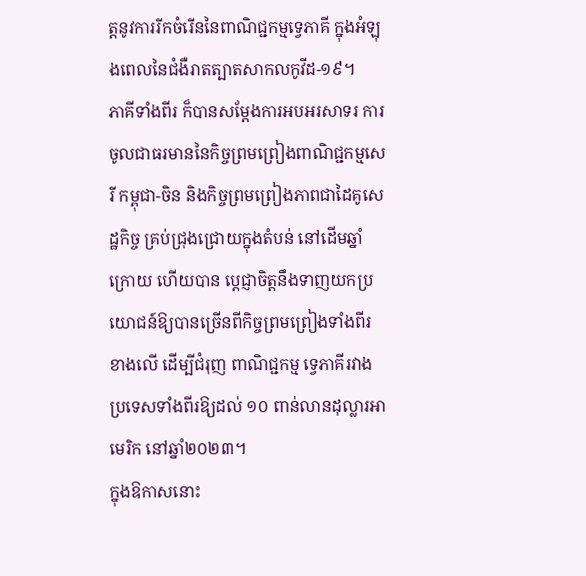ត្តនូវការរីកចំរើននៃពាណិជ្ជកម្មទ្វេភាគី ក្នុងអំឡុងពេលនៃជំងឺរាតត្បាតសាកលកូវីដ-១៩។
ភាគីទាំងពីរ ក៏បានសម្តែងការអបអរសាទរ ការចូលជាធរមាននៃកិច្ចព្រមព្រៀងពាណិជ្ជកម្មសេរី កម្ពុជា-ចិន និងកិច្ចព្រមព្រៀងភាពជាដៃគូសេដ្ឋកិច្ច គ្រប់ជ្រុងជ្រោយក្នុងតំបន់ នៅដើមឆ្នាំក្រោយ ហើយបាន ប្តេជ្ញាចិត្តនឹងទាញយកប្រយោជន៍ឱ្យបានច្រើនពីកិច្ចព្រមព្រៀងទាំងពីរខាងលើ ដើម្បីជំរុញ ពាណិជ្ជកម្ម ទ្វេភាគីរវាងប្រទេសទាំងពីរឱ្យដល់ ១០ ពាន់លានដុល្លារអាមេរិក នៅឆ្នាំ២០២៣។
ក្នុងឱកាសនោះ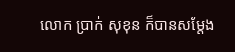លោក ប្រាក់ សុខុន ក៏បានសម្តែង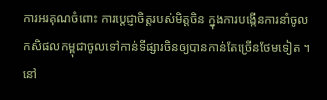ការអរគុណចំពោះ ការប្តេជ្ញាចិត្តរបស់មិត្តចិន ក្នុងការបង្កើនការនាំចូល កសិផលកម្ពុជាចូលទៅកាន់ទីផ្សារចិនឲ្យបានកាន់តែច្រើនថែមទៀត ។
នៅ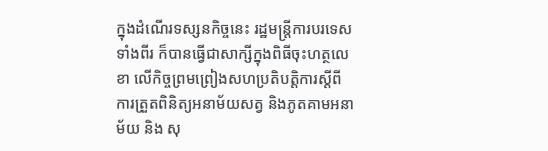ក្នុងដំណើរទស្សនកិច្ចនេះ រដ្ឋមន្ត្រីការបរទេសទាំងពីរ ក៏បានធ្វើជាសាក្សីក្នុងពិធីចុះហត្ថលេខា លើកិច្ចព្រមព្រៀងសហប្រតិបត្តិការស្តីពី ការត្រួតពិនិត្យអនាម័យសត្វ និងភូតគាមអនាម័យ និង សុ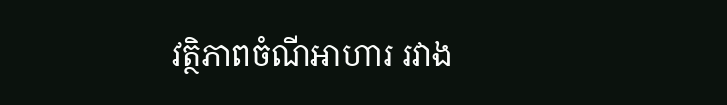វត្ថិភាពចំណីអាហារ រវាង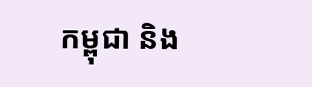កម្ពុជា និង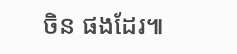ចិន ផងដែរ៕